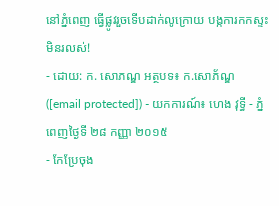នៅភ្នំពេញ ធ្វើផ្លូវរួចទើបដាក់លូក្រោយ បង្កការកកស្ទះមិនរលស់!
- ដោយ: ក. សោភណ្ឌ អត្ថបទ៖ ក.សោភ័ណ្ឌ ([email protected]) - យកការណ៍៖ ហេង វុទ្ធី - ភ្នំពេញថ្ងៃទី ២៨ កញ្ញា ២០១៥
- កែប្រែចុង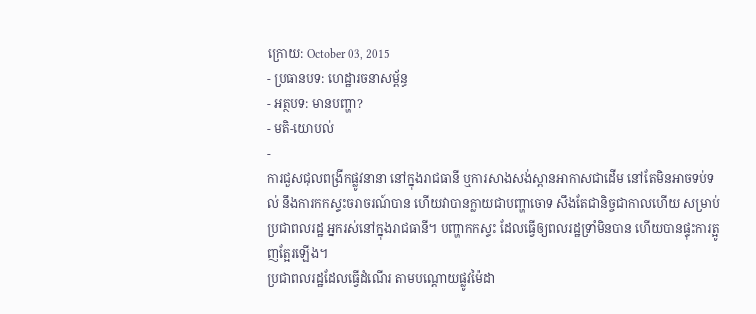ក្រោយ: October 03, 2015
- ប្រធានបទ: ហេដ្ឋារចនាសម្ព័ន្ធ
- អត្ថបទ: មានបញ្ហា?
- មតិ-យោបល់
-
ការជួសជុលពង្រីកផ្លូវនានា នៅក្នុងរាជធានី ឬការសាងសង់ស្ពានអាកាសជាដើម នៅតែមិនអាចទប់ទល់ នឹងការកកស្ទះចរាចរណ៍បាន ហើយវាបានក្លាយជាបញ្ហាចោទ សឹងតែជានិច្ចជាកាលហើយ សម្រាប់ប្រជាពលរដ្ឋ អ្នករស់នៅក្នុងរាជធានី។ បញ្ហាកកស្ទះ ដែលធ្វើឲ្យពលរដ្ឋទ្រាំមិនបាន ហើយបានផ្ទុះការត្អូញត្អែរឡើង។
ប្រជាពលរដ្ឋដែលធ្វើដំណើរ តាមបណ្តោយផ្លូវម៉ៃដា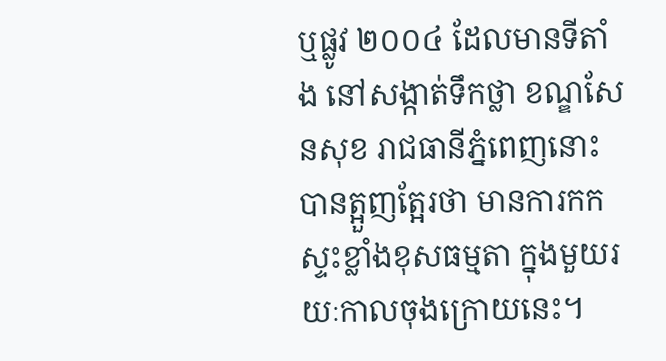ឬផ្លូវ ២០០៤ ដែលមានទីតាំង នៅសង្កាត់ទឹកថ្លា ខណ្ឌសែនសុខ រាជធានីភ្នំពេញនោះ បានត្អួញត្អែរថា មានការកកស្ទះខ្លាំងខុសធម្មតា ក្នុងមួយរយៈកាលចុងក្រោយនេះ។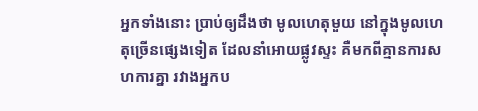អ្នកទាំងនោះ ប្រាប់ឲ្យដឹងថា មូលហេតុមួយ នៅក្នុងមូលហេតុច្រើនផ្សេងទៀត ដែលនាំអោយផ្លូវស្ទះ គឺមកពីគ្មានការសហការគ្នា រវាងអ្នកប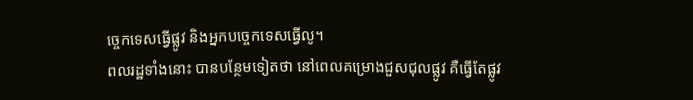ច្ចេកទេសធ្វើផ្លូវ និងអ្នកបច្ចេកទេសធ្វើលូ។
ពលរដ្ឋទាំងនោះ បានបន្ថែមទៀតថា នៅពេលគម្រោងជួសជុលផ្លូវ គឺធ្វើតែផ្លូវ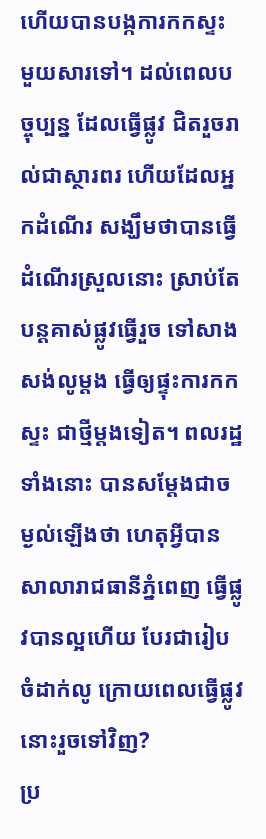ហើយបានបង្កការកកស្ទះ មួយសារទៅ។ ដល់ពេលបច្ចុប្បន្ន ដែលធ្វើផ្លូវ ជិតរួចរាល់ជាស្ថារពរ ហើយដែលអ្នកដំណើរ សង្ឃឹមថាបានធ្វើដំណើរស្រួលនោះ ស្រាប់តែបន្តគាស់ផ្លូវធ្វើរួច ទៅសាងសង់លូម្តង ធ្វើឲ្យផ្ទុះការកកស្ទះ ជាថ្មីម្តងទៀត។ ពលរដ្ឋទាំងនោះ បានសម្ដែងជាចម្ងល់ឡើងថា ហេតុអ្វីបានសាលារាជធានីភ្នំពេញ ធ្វើផ្លូវបានល្អហើយ បែរជារៀបចំដាក់លូ ក្រោយពេលធ្វើផ្លូវនោះរួចទៅវិញ?
ប្រ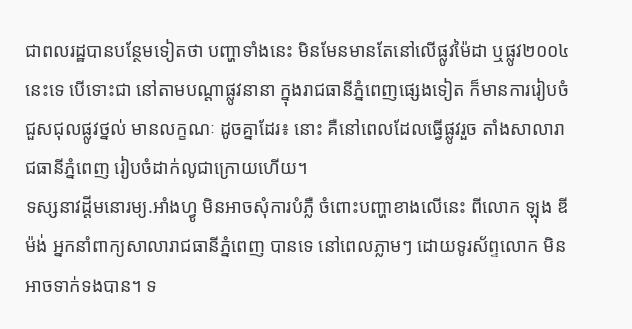ជាពលរដ្ឋបានបន្ថែមទៀតថា បញ្ហាទាំងនេះ មិនមែនមានតែនៅលើផ្លូវម៉ៃដា ឬផ្លូវ២០០៤នេះទេ បើទោះជា នៅតាមបណ្តាផ្លូវនានា ក្នុងរាជធានីភ្នំពេញផ្សេងទៀត ក៏មានការរៀបចំជួសជុលផ្លូវថ្នល់ មានលក្ខណៈ ដូចគ្នាដែរ៖ នោះ គឺនៅពេលដែលធ្វើផ្លូវរួច តាំងសាលារាជធានីភ្នំពេញ រៀបចំដាក់លូជាក្រោយហើយ។
ទស្សនាវដ្តីមនោរម្យ.អាំងហ្វូ មិនអាចសុំការបំភ្លឺ ចំពោះបញ្ហាខាងលើនេះ ពីលោក ឡុង ឌីម៉ង់ អ្នកនាំពាក្យសាលារាជធានីភ្នំពេញ បានទេ នៅពេលភ្លាមៗ ដោយទូរស័ព្ទលោក មិនអាចទាក់ទងបាន។ ទ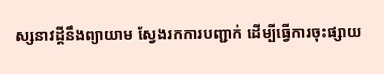ស្សនាវដ្ដីនឹងព្យាយាម ស្វែងរកការបញ្ជាក់ ដើម្បីធ្វើការចុះផ្សាយ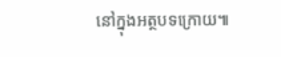នៅក្នុងអត្ថបទក្រោយ៕